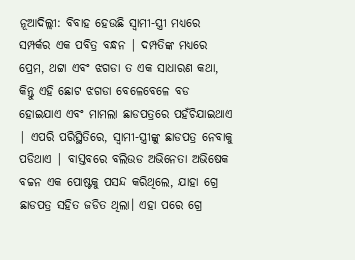ନୂଆଦିଲ୍ଲୀ: ବିବାହ ହେଉଛି ସ୍ୱାମୀ-ସ୍ତ୍ରୀ ମଧ୍ୟରେ ସମ୍ପର୍କର ଏକ ପବିତ୍ର ବନ୍ଧନ | ଦମ୍ପତିଙ୍କ ମଧ୍ୟରେ ପ୍ରେମ, ଥଟ୍ଟା ଏବଂ ଝଗଡା ତ ଏକ ସାଧାରଣ କଥା, କିନ୍ତୁ ଏହି ଛୋଟ ଝଗଡା ବେଳେବେଳେ ବଡ ହୋଇଯାଏ ଏବଂ ମାମଲା ଛାଡପତ୍ରରେ ପହଁଚିଯାଇଥାଏ | ଏପରି ପରିସ୍ଥିତିରେ, ସ୍ୱାମୀ-ସ୍ତ୍ରୀଙ୍କୁ ଛାଡପତ୍ର ନେବାକୁ ପଡିଥାଏ | ବାସ୍ତବରେ ବଲିଉଡ ଅଭିନେତା ଅଭିଷେକ ବଚ୍ଚନ ଏକ ପୋଷ୍ଟକୁ ପସନ୍ଦ କରିଥିଲେ, ଯାହା ଗ୍ରେ ଛାଡପତ୍ର ସହିତ ଜଡିତ ଥିଲା। ଏହା ପରେ ଗ୍ରେ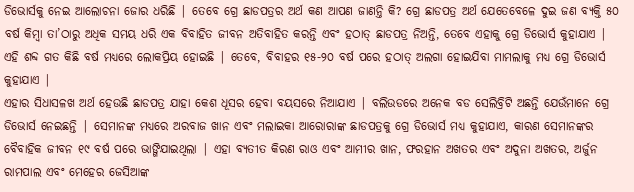ଡିଭୋର୍ସକୁ ନେଇ ଆଲୋଚନା ଜୋର ଧରିଛି | ତେବେ ଗ୍ରେ ଛାଡପତ୍ରର ଅର୍ଥ କଣ ଆପଣ ଜାଣନ୍ତି କି? ଗ୍ରେ ଛାଡପତ୍ର ଅର୍ଥ ଯେତେବେଳେ ଦୁଇ ଜଣ ବ୍ୟକ୍ତି ୫୦ ବର୍ଷ କିମ୍ବା ତା’ଠାରୁ ଅଧିକ ସମୟ ଧରି ଏକ ବିବାହିତ ଜୀବନ ଅତିବାହିତ କରନ୍ତି ଏବଂ ହଠାତ୍ ଛାଡପତ୍ର ନିଅନ୍ତି, ତେବେ ଏହାକୁ ଗ୍ରେ ଡିଭୋର୍ସ କୁହାଯାଏ | ଏହି ଶବ୍ଦ ଗତ କିଛି ବର୍ଷ ମଧ୍ୟରେ ଲୋକପ୍ରିୟ ହୋଇଛି | ତେବେ, ବିବାହର ୧୫-୨୦ ବର୍ଷ ପରେ ହଠାତ୍ ଅଲଗା ହୋଇଯିବା ମାମଲାକୁ ମଧ୍ୟ ଗ୍ରେ ଡିଭୋର୍ସ କୁହାଯାଏ |
ଏହାର ସିଧାସଳଖ ଅର୍ଥ ହେଉଛି ଛାଡପତ୍ର ଯାହା କେଶ ଧୂସର ହେବା ବୟସରେ ନିଆଯାଏ | ବଲିଉଡରେ ଅନେକ ବଡ ସେଲିବ୍ରିଟି ଅଛନ୍ତି ଯେଉଁମାନେ ଗ୍ରେ ଡିଭୋର୍ସ ନେଇଛନ୍ତି | ସେମାନଙ୍କ ମଧ୍ୟରେ ଅରବାଜ ଖାନ ଏବଂ ମଲାଇକା ଆରୋରାଙ୍କ ଛାଡପତ୍ରକୁ ଗ୍ରେ ଡିଭୋର୍ସ ମଧ୍ୟ କୁହାଯାଏ, କାରଣ ସେମାନଙ୍କର ବୈବାହିକ ଜୀବନ ୧୯ ବର୍ଷ ପରେ ଭାଙ୍ଗିଯାଇଥିଲା | ଏହା ବ୍ୟତୀତ କିରଣ ରାଓ ଏବଂ ଆମୀର ଖାନ, ଫରହାନ ଅଖତର ଏବଂ ଅଦୁନା ଅଖତର, ଅର୍ଜୁନ ରାମପାଲ ଏବଂ ମେହେର ଜେସିଆଙ୍କ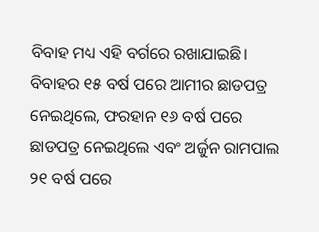ବିବାହ ମଧ୍ୟ ଏହି ବର୍ଗରେ ରଖାଯାଇଛି। ବିବାହର ୧୫ ବର୍ଷ ପରେ ଆମୀର ଛାଡପତ୍ର ନେଇଥିଲେ, ଫରହାନ ୧୬ ବର୍ଷ ପରେ ଛାଡପତ୍ର ନେଇଥିଲେ ଏବଂ ଅର୍ଜୁନ ରାମପାଲ ୨୧ ବର୍ଷ ପରେ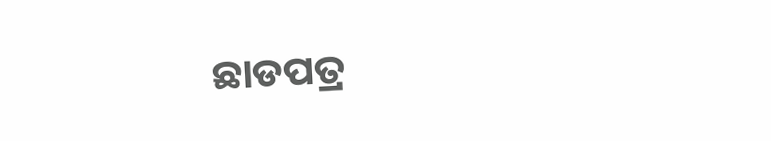ଛାଡପତ୍ର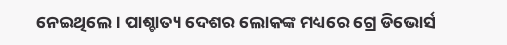ନେଇଥିଲେ। ପାଶ୍ଚାତ୍ୟ ଦେଶର ଲୋକଙ୍କ ମଧ୍ୟରେ ଗ୍ରେ ଡିଭୋର୍ସ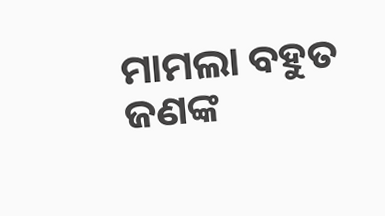ମାମଲା ବହୁତ ଜଣଙ୍କ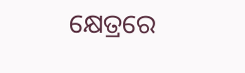କ୍ଷେତ୍ରରେ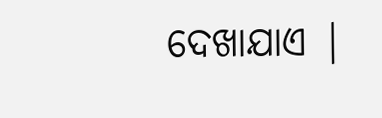ଦେଖାଯାଏ |